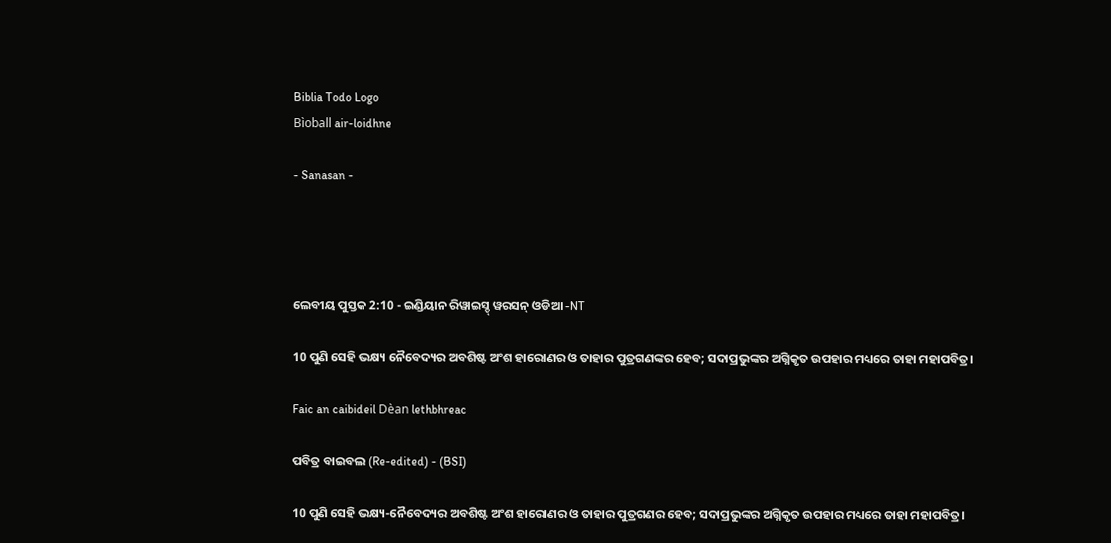Biblia Todo Logo
Bìoball air-loidhne

- Sanasan -




ଲେବୀୟ ପୁସ୍ତକ 2:10 - ଇଣ୍ଡିୟାନ ରିୱାଇସ୍ଡ୍ ୱରସନ୍ ଓଡିଆ -NT

10 ପୁଣି ସେହି ଭକ୍ଷ୍ୟ ନୈବେଦ୍ୟର ଅବଶିଷ୍ଟ ଅଂଶ ହାରୋଣର ଓ ତାହାର ପୁତ୍ରଗଣଙ୍କର ହେବ; ସଦାପ୍ରଭୁଙ୍କର ଅଗ୍ନିକୃତ ଉପହାର ମଧ୍ୟରେ ତାହା ମହାପବିତ୍ର।

Faic an caibideil Dèan lethbhreac

ପବିତ୍ର ବାଇବଲ (Re-edited) - (BSI)

10 ପୁଣି ସେହି ଭକ୍ଷ୍ୟ-ନୈବେଦ୍ୟର ଅବଶିଷ୍ଟ ଅଂଶ ହାରୋଣର ଓ ତାହାର ପୁତ୍ରଗଣର ହେବ; ସଦାପ୍ରଭୁଙ୍କର ଅଗ୍ନିକୃତ ଉପହାର ମଧ୍ୟରେ ତାହା ମହାପବିତ୍ର।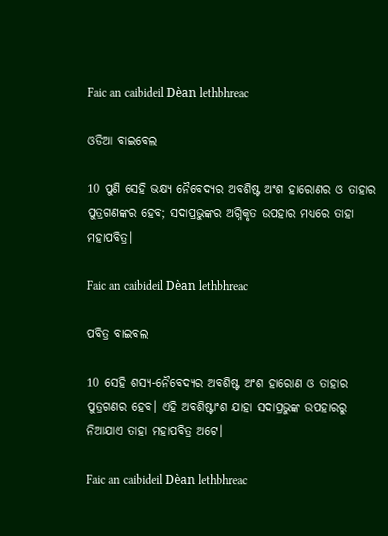Faic an caibideil Dèan lethbhreac

ଓଡିଆ ବାଇବେଲ

10 ପୁଣି ସେହି ଭକ୍ଷ୍ୟ ନୈବେଦ୍ୟର ଅବଶିଷ୍ଟ ଅଂଶ ହାରୋଣର ଓ ତାହାର ପୁତ୍ରଗଣଙ୍କର ହେବ; ସଦାପ୍ରଭୁଙ୍କର ଅଗ୍ନିକୃତ ଉପହାର ମଧ୍ୟରେ ତାହା ମହାପବିତ୍ର।

Faic an caibideil Dèan lethbhreac

ପବିତ୍ର ବାଇବଲ

10 ସେହି ଶସ୍ୟ-ନୈବେଦ୍ୟର ଅବଶିଷ୍ଟ ଅଂଶ ହାରୋଣ ଓ ତାହାର ପୁତ୍ରଗଣର ହେବ। ଏହି ଅବଶିଷ୍ଟାଂଶ ଯାହା ସଦାପ୍ରଭୁଙ୍କ ଉପହାରରୁ ନିଆଯାଏ ତାହା ମହାପବିତ୍ର ଅଟେ।

Faic an caibideil Dèan lethbhreac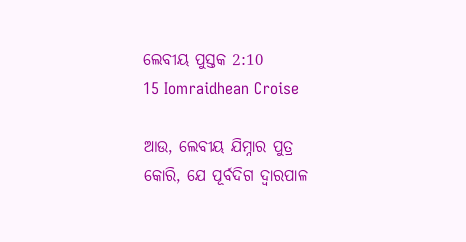ଲେବୀୟ ପୁସ୍ତକ 2:10
15 Iomraidhean Croise

ଆଉ, ଲେବୀୟ ଯିମ୍ନାର ପୁତ୍ର କୋରି, ଯେ ପୂର୍ବଦିଗ ଦ୍ୱାରପାଳ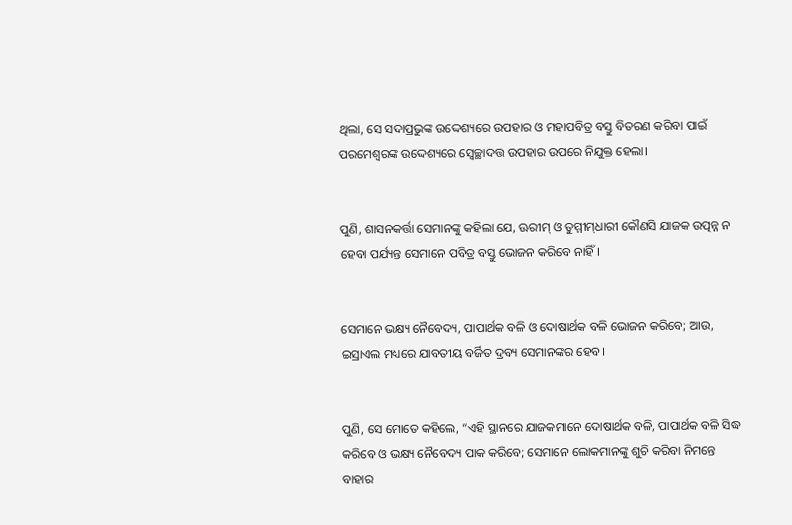ଥିଲା, ସେ ସଦାପ୍ରଭୁଙ୍କ ଉଦ୍ଦେଶ୍ୟରେ ଉପହାର ଓ ମହାପବିତ୍ର ବସ୍ତୁ ବିତରଣ କରିବା ପାଇଁ ପରମେଶ୍ୱରଙ୍କ ଉଦ୍ଦେଶ୍ୟରେ ସ୍ୱେଚ୍ଛାଦତ୍ତ ଉପହାର ଉପରେ ନିଯୁକ୍ତ ହେଲା।


ପୁଣି, ଶାସନକର୍ତ୍ତା ସେମାନଙ୍କୁ କହିଲା ଯେ, ଊରୀମ୍‍ ଓ ତୁମ୍ମୀମ୍‍ଧାରୀ କୌଣସି ଯାଜକ ଉତ୍ପନ୍ନ ନ ହେବା ପର୍ଯ୍ୟନ୍ତ ସେମାନେ ପବିତ୍ର ବସ୍ତୁ ଭୋଜନ କରିବେ ନାହିଁ।


ସେମାନେ ଭକ୍ଷ୍ୟ ନୈବେଦ୍ୟ, ପାପାର୍ଥକ ବଳି ଓ ଦୋଷାର୍ଥକ ବଳି ଭୋଜନ କରିବେ; ଆଉ, ଇସ୍ରାଏଲ ମଧ୍ୟରେ ଯାବତୀୟ ବର୍ଜିତ ଦ୍ରବ୍ୟ ସେମାନଙ୍କର ହେବ।


ପୁଣି, ସେ ମୋତେ କହିଲେ, “ଏହି ସ୍ଥାନରେ ଯାଜକମାନେ ଦୋଷାର୍ଥକ ବଳି, ପାପାର୍ଥକ ବଳି ସିଦ୍ଧ କରିବେ ଓ ଭକ୍ଷ୍ୟ ନୈବେଦ୍ୟ ପାକ କରିବେ; ସେମାନେ ଲୋକମାନଙ୍କୁ ଶୁଚି କରିବା ନିମନ୍ତେ ବାହାର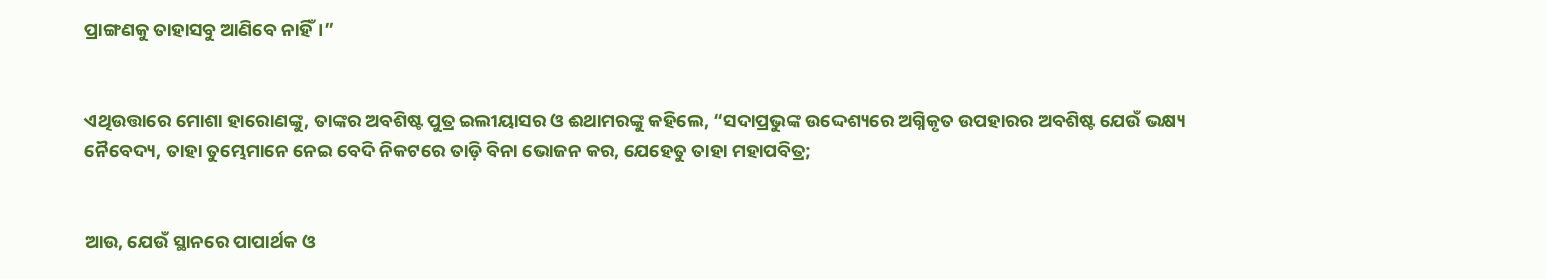ପ୍ରାଙ୍ଗଣକୁ ତାହାସବୁ ଆଣିବେ ନାହିଁ।”


ଏଥିଉତ୍ତାରେ ମୋଶା ହାରୋଣଙ୍କୁ, ତାଙ୍କର ଅବଶିଷ୍ଟ ପୁତ୍ର ଇଲୀୟାସର ଓ ଈଥାମରଙ୍କୁ କହିଲେ, “ସଦାପ୍ରଭୁଙ୍କ ଉଦ୍ଦେଶ୍ୟରେ ଅଗ୍ନିକୃତ ଉପହାରର ଅବଶିଷ୍ଟ ଯେଉଁ ଭକ୍ଷ୍ୟ ନୈବେଦ୍ୟ, ତାହା ତୁମ୍ଭେମାନେ ନେଇ ବେଦି ନିକଟରେ ତାଡ଼ି ବିନା ଭୋଜନ କର, ଯେହେତୁ ତାହା ମହାପବିତ୍ର;


ଆଉ, ଯେଉଁ ସ୍ଥାନରେ ପାପାର୍ଥକ ଓ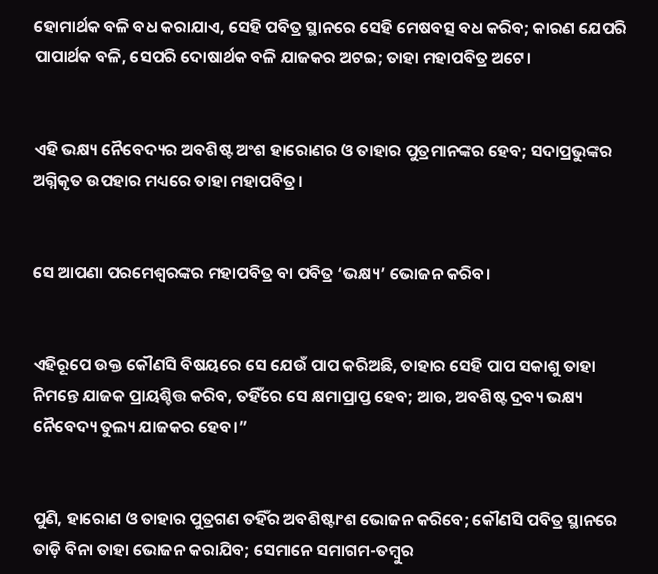ହୋମାର୍ଥକ ବଳି ବଧ କରାଯାଏ, ସେହି ପବିତ୍ର ସ୍ଥାନରେ ସେହି ମେଷବତ୍ସ ବଧ କରିବ; କାରଣ ଯେପରି ପାପାର୍ଥକ ବଳି, ସେପରି ଦୋଷାର୍ଥକ ବଳି ଯାଜକର ଅଟଇ; ତାହା ମହାପବିତ୍ର ଅଟେ।


ଏହି ଭକ୍ଷ୍ୟ ନୈବେଦ୍ୟର ଅବଶିଷ୍ଟ ଅଂଶ ହାରୋଣର ଓ ତାହାର ପୁତ୍ରମାନଙ୍କର ହେବ; ସଦାପ୍ରଭୁଙ୍କର ଅଗ୍ନିକୃତ ଉପହାର ମଧ୍ୟରେ ତାହା ମହାପବିତ୍ର।


ସେ ଆପଣା ପରମେଶ୍ୱରଙ୍କର ମହାପବିତ୍ର ବା ପବିତ୍ର ‘ଭକ୍ଷ୍ୟ’ ଭୋଜନ କରିବ।


ଏହିରୂପେ ଉକ୍ତ କୌଣସି ବିଷୟରେ ସେ ଯେଉଁ ପାପ କରିଅଛି, ତାହାର ସେହି ପାପ ସକାଶୁ ତାହା ନିମନ୍ତେ ଯାଜକ ପ୍ରାୟଶ୍ଚିତ୍ତ କରିବ, ତହିଁରେ ସେ କ୍ଷମାପ୍ରାପ୍ତ ହେବ; ଆଉ, ଅବଶିଷ୍ଟ ଦ୍ରବ୍ୟ ଭକ୍ଷ୍ୟ ନୈବେଦ୍ୟ ତୁଲ୍ୟ ଯାଜକର ହେବ।”


ପୁଣି, ହାରୋଣ ଓ ତାହାର ପୁତ୍ରଗଣ ତହିଁର ଅବଶିଷ୍ଟାଂଶ ଭୋଜନ କରିବେ; କୌଣସି ପବିତ୍ର ସ୍ଥାନରେ ତାଡ଼ି ବିନା ତାହା ଭୋଜନ କରାଯିବ; ସେମାନେ ସମାଗମ-ତମ୍ବୁର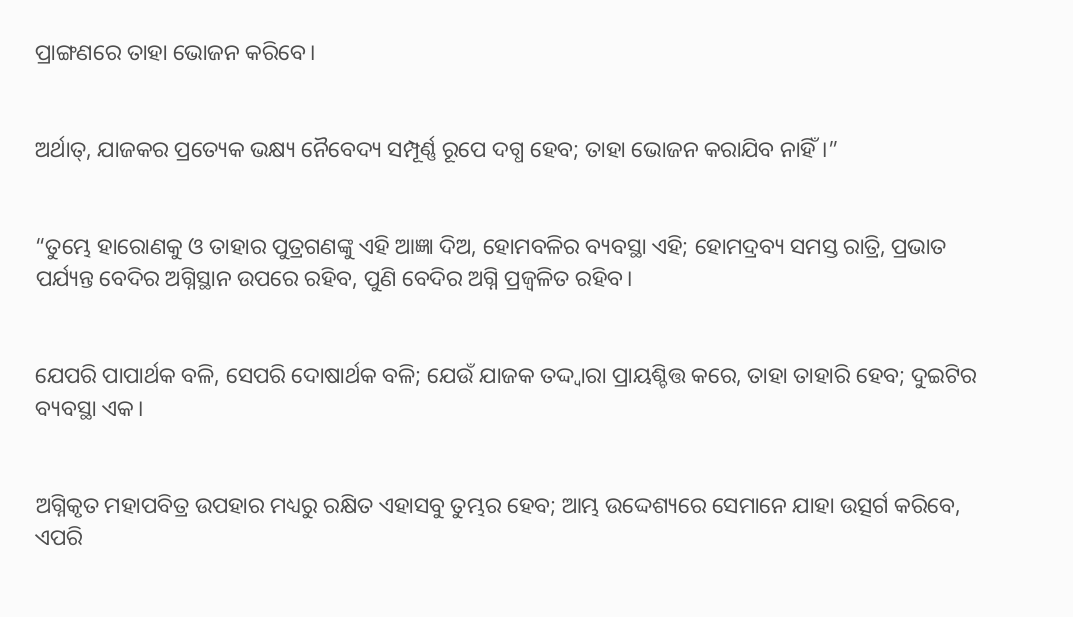ପ୍ରାଙ୍ଗଣରେ ତାହା ଭୋଜନ କରିବେ।


ଅର୍ଥାତ୍‍, ଯାଜକର ପ୍ରତ୍ୟେକ ଭକ୍ଷ୍ୟ ନୈବେଦ୍ୟ ସମ୍ପୂର୍ଣ୍ଣ ରୂପେ ଦଗ୍ଧ ହେବ; ତାହା ଭୋଜନ କରାଯିବ ନାହିଁ।”


“ତୁମ୍ଭେ ହାରୋଣକୁ ଓ ତାହାର ପୁତ୍ରଗଣଙ୍କୁ ଏହି ଆଜ୍ଞା ଦିଅ, ହୋମବଳିର ବ୍ୟବସ୍ଥା ଏହି; ହୋମଦ୍ରବ୍ୟ ସମସ୍ତ ରାତ୍ରି, ପ୍ରଭାତ ପର୍ଯ୍ୟନ୍ତ ବେଦିର ଅଗ୍ନିସ୍ଥାନ ଉପରେ ରହିବ, ପୁଣି ବେଦିର ଅଗ୍ନି ପ୍ରଜ୍ୱଳିତ ରହିବ।


ଯେପରି ପାପାର୍ଥକ ବଳି, ସେପରି ଦୋଷାର୍ଥକ ବଳି; ଯେଉଁ ଯାଜକ ତଦ୍ଦ୍ୱାରା ପ୍ରାୟଶ୍ଚିତ୍ତ କରେ, ତାହା ତାହାରି ହେବ; ଦୁଇଟିର ବ୍ୟବସ୍ଥା ଏକ।


ଅଗ୍ନିକୃତ ମହାପବିତ୍ର ଉପହାର ମଧ୍ୟରୁ ରକ୍ଷିତ ଏହାସବୁ ତୁମ୍ଭର ହେବ; ଆମ୍ଭ ଉଦ୍ଦେଶ୍ୟରେ ସେମାନେ ଯାହା ଉତ୍ସର୍ଗ କରିବେ, ଏପରି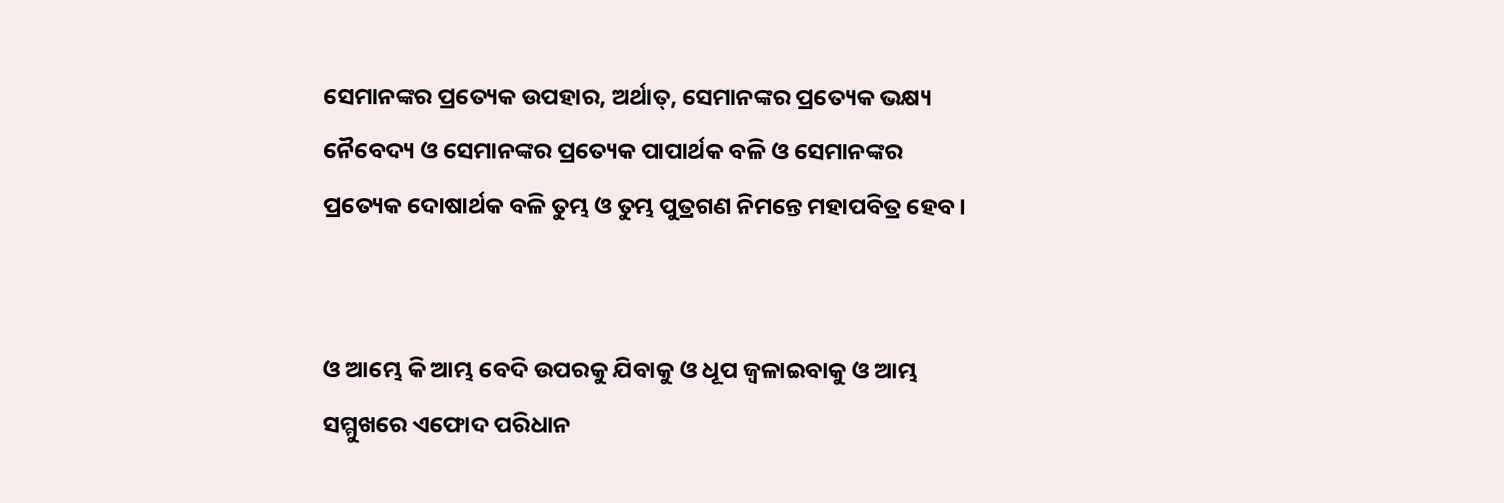ସେମାନଙ୍କର ପ୍ରତ୍ୟେକ ଉପହାର, ଅର୍ଥାତ୍‍, ସେମାନଙ୍କର ପ୍ରତ୍ୟେକ ଭକ୍ଷ୍ୟ ନୈବେଦ୍ୟ ଓ ସେମାନଙ୍କର ପ୍ରତ୍ୟେକ ପାପାର୍ଥକ ବଳି ଓ ସେମାନଙ୍କର ପ୍ରତ୍ୟେକ ଦୋଷାର୍ଥକ ବଳି ତୁମ୍ଭ ଓ ତୁମ୍ଭ ପୁତ୍ରଗଣ ନିମନ୍ତେ ମହାପବିତ୍ର ହେବ।


ଓ ଆମ୍ଭେ କି ଆମ୍ଭ ବେଦି ଉପରକୁ ଯିବାକୁ ଓ ଧୂପ ଜ୍ୱଳାଇବାକୁ ଓ ଆମ୍ଭ ସମ୍ମୁଖରେ ଏଫୋଦ ପରିଧାନ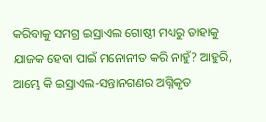କରିବାକୁ ସମଗ୍ର ଇସ୍ରାଏଲ ଗୋଷ୍ଠୀ ମଧ୍ୟରୁ ତାହାକୁ ଯାଜକ ହେବା ପାଇଁ ମନୋନୀତ କରି ନାହୁଁ? ଆହୁରି, ଆମ୍ଭେ କି ଇସ୍ରାଏଲ-ସନ୍ତାନଗଣର ଅଗ୍ନିକୃତ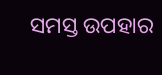ସମସ୍ତ ଉପହାର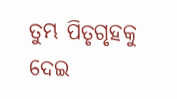ତୁମ୍ଭ ପିତୃଗୃହକୁ ଦେଇ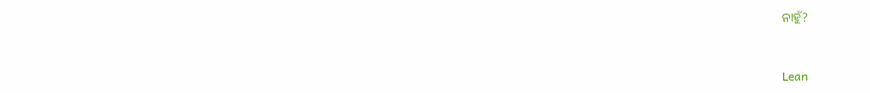ନାହୁଁ?


Lean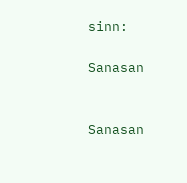sinn:

Sanasan


Sanasan